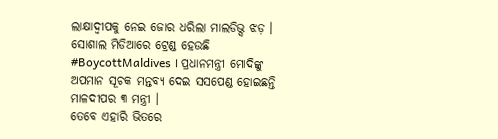ଲାକ୍ଷାଦ୍ୱୀପକୁ ନେଇ ଜୋର ଧରିଲା ମାଲଡିଭ୍ସ ଝଡ଼ । ସୋଶାଲ ମିଡିଆରେ ଟ୍ରେଣ୍ଡ ହେଉଛି #BoycottMaldives । ପ୍ରଧାନମନ୍ତ୍ରୀ ମୋଦିଙ୍କୁ ଅପମାନ ସୂଚକ ମନ୍ତବ୍ୟ ଦେଇ ସସପେଣ୍ଡ ହୋଇଛନ୍ତି ମାଳଦୀପର ୩ ମନ୍ତ୍ରୀ ।
ତେବେ ଏହାରି ଭିତରେ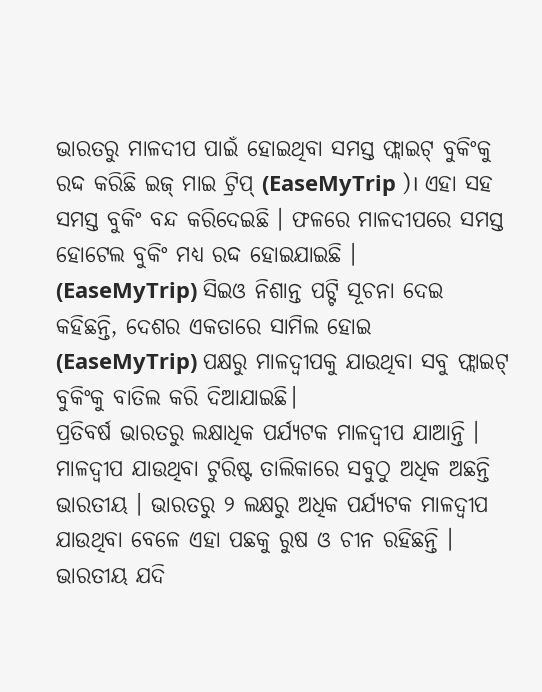ଭାରତରୁ ମାଳଦୀପ ପାଇଁ ହୋଇଥିବା ସମସ୍ତ ଫ୍ଲାଇଟ୍ ବୁକିଂକୁ ରଦ୍ଦ କରିଛି ଇଜ୍ ମାଇ ଟ୍ରିପ୍ (EaseMyTrip )। ଏହା ସହ ସମସ୍ତ ବୁକିଂ ବନ୍ଦ କରିଦେଇଛି । ଫଳରେ ମାଳଦୀପରେ ସମସ୍ତ ହୋଟେଲ ବୁକିଂ ମଧ୍ୟ ରଦ୍ଦ ହୋଇଯାଇଛି ।
(EaseMyTrip) ସିଇଓ ନିଶାନ୍ତ ପଟ୍ଟି ସୂଚନା ଦେଇ କହିଛନ୍ତି, ଦେଶର ଏକତାରେ ସାମିଲ ହୋଇ (EaseMyTrip) ପକ୍ଷରୁ ମାଳଦ୍ୱୀପକୁ ଯାଉଥିବା ସବୁ ଫ୍ଲାଇଟ୍ ବୁକିଂକୁ ବାତିଲ କରି ଦିଆଯାଇଛି।
ପ୍ରତିବର୍ଷ ଭାରତରୁ ଲକ୍ଷାଧିକ ପର୍ଯ୍ୟଟକ ମାଳଦ୍ୱୀପ ଯାଆନ୍ତି । ମାଳଦ୍ୱୀପ ଯାଉଥିବା ଟୁରିଷ୍ଟ ତାଲିକାରେ ସବୁଠୁ ଅଧିକ ଅଛନ୍ତି ଭାରତୀୟ । ଭାରତରୁ ୨ ଲକ୍ଷରୁ ଅଧିକ ପର୍ଯ୍ୟଟକ ମାଳଦ୍ୱୀପ ଯାଉଥିବା ବେଳେ ଏହା ପଛକୁ ରୁଷ ଓ ଚୀନ ରହିଛନ୍ତି । ଭାରତୀୟ ଯଦି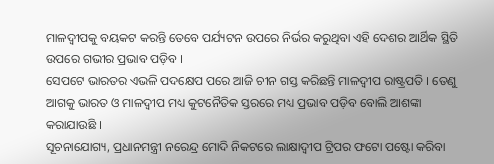ମାଳଦ୍ୱୀପକୁ ବୟକଟ କରନ୍ତି ତେବେ ପର୍ଯ୍ୟଟନ ଉପରେ ନିର୍ଭର କରୁଥିବା ଏହି ଦେଶର ଆର୍ଥିକ ସ୍ଥିତି ଉପରେ ଗଭୀର ପ୍ରଭାବ ପଡ଼ିବ ।
ସେପଟେ ଭାରତର ଏଭଳି ପଦକ୍ଷେପ ପରେ ଆଜି ଚୀନ ଗସ୍ତ କରିଛନ୍ତି ମାଳଦ୍ୱୀପ ରାଷ୍ଟ୍ରପତି । ତେଣୁ ଆଗକୁ ଭାରତ ଓ ମାଳଦ୍ୱୀପ ମଧ୍ୟ କୁଟନୈତିକ ସ୍ତରରେ ମଧ୍ୟ ପ୍ରଭାବ ପଡ଼ିବ ବୋଲି ଆଶଙ୍କା କରାଯାଉଛି ।
ସୂଚନାଯୋଗ୍ୟ, ପ୍ରଧାନମନ୍ତ୍ରୀ ନରେନ୍ଦ୍ର ମୋଦି ନିକଟରେ ଲାକ୍ଷାଦ୍ୱୀପ ଟ୍ରିପର ଫଟୋ ପଷ୍ଟୋ କରିବା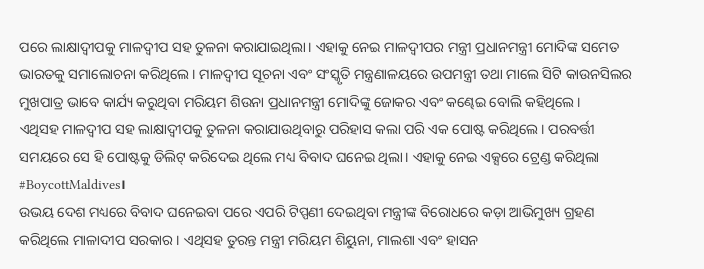ପରେ ଲାକ୍ଷାଦ୍ୱୀପକୁ ମାଳଦ୍ୱୀପ ସହ ତୁଳନା କରାଯାଇଥିଲା। ଏହାକୁ ନେଇ ମାଳଦ୍ୱୀପର ମନ୍ତ୍ରୀ ପ୍ରଧାନମନ୍ତ୍ରୀ ମୋଦିଙ୍କ ସମେତ ଭାରତକୁ ସମାଲୋଚନା କରିଥିଲେ। ମାଳଦ୍ୱୀପ ସୂଚନା ଏବଂ ସଂସ୍କୃତି ମନ୍ତ୍ରଣାଳୟରେ ଉପମନ୍ତ୍ରୀ ତଥା ମାଲେ ସିଟି କାଉନସିଲର ମୁଖପାତ୍ର ଭାବେ କାର୍ଯ୍ୟ କରୁଥିବା ମରିୟମ ଶିଉନା ପ୍ରଧାନମନ୍ତ୍ରୀ ମୋଦିଙ୍କୁ ଜୋକର ଏବଂ କଣ୍ଢେଇ ବୋଲି କହିଥିଲେ।
ଏଥିସହ ମାଳଦ୍ୱୀପ ସହ ଲାକ୍ଷାଦ୍ୱୀପକୁ ତୁଳନା କରାଯାଉଥିବାରୁ ପରିହାସ କଲା ପରି ଏକ ପୋଷ୍ଟ କରିଥିଲେ। ପରବର୍ତ୍ତୀ ସମୟରେ ସେ ହି ପୋଷ୍ଟକୁ ଡିଲିଟ୍ କରିଦେଇ ଥିଲେ ମଧ୍ୟ ବିବାଦ ଘନେଇ ଥିଲା। ଏହାକୁ ନେଇ ଏକ୍ସରେ ଟ୍ରେଣ୍ଡ କରିଥିଲା #BoycottMaldives।
ଉଭୟ ଦେଶ ମଧ୍ୟରେ ବିବାଦ ଘନେଇବା ପରେ ଏପରି ଟିପ୍ପଣୀ ଦେଇଥିବା ମନ୍ତ୍ରୀଙ୍କ ବିରୋଧରେ କଡ଼ା ଆଭିମୁଖ୍ୟ ଗ୍ରହଣ କରିଥିଲେ ମାଳାଦୀପ ସରକାର। ଏଥିସହ ତୁରନ୍ତ ମନ୍ତ୍ରୀ ମରିୟମ ଶିୟୁନା, ମାଲଶା ଏବଂ ହାସନ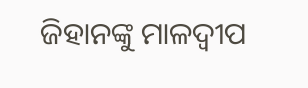ଜିହାନଙ୍କୁ ମାଳଦ୍ୱୀପ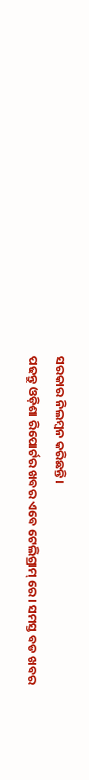ସରକାର ନିଲମ୍ବନ କରିଛନ୍ତି।
ପଢନ୍ତୁ ଓଡ଼ିଶା ରିପୋର୍ଟର ଖବର ଏବେ ଟେଲିଗ୍ରାମ୍ ରେ। ସମସ୍ତ ବଡ ଖବର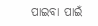ପାଇବା ପାଇଁ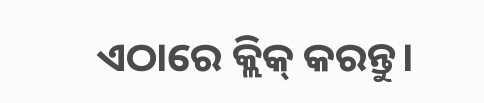ଏଠାରେ କ୍ଲିକ୍ କରନ୍ତୁ।